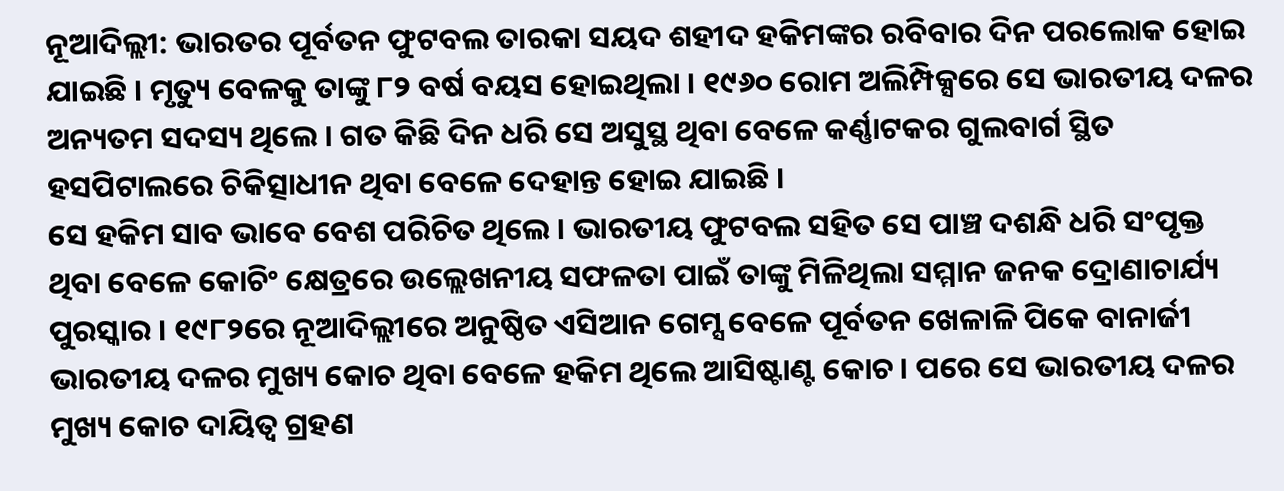ନୂଆଦିଲ୍ଲୀ: ଭାରତର ପୂର୍ବତନ ଫୁଟବଲ ତାରକା ସୟଦ ଶହୀଦ ହକିମଙ୍କର ରବିବାର ଦିନ ପରଲୋକ ହୋଇ ଯାଇଛି । ମୃତ୍ୟୁ ବେଳକୁ ତାଙ୍କୁ ୮୨ ବର୍ଷ ବୟସ ହୋଇଥିଲା । ୧୯୬୦ ରୋମ ଅଲିମ୍ପିକ୍ସରେ ସେ ଭାରତୀୟ ଦଳର ଅନ୍ୟତମ ସଦସ୍ୟ ଥିଲେ । ଗତ କିଛି ଦିନ ଧରି ସେ ଅସୁସ୍ଥ ଥିବା ବେଳେ କର୍ଣ୍ଣାଟକର ଗୁଲବାର୍ଗ ସ୍ଥିତ ହସପିଟାଲରେ ଚିକିତ୍ସାଧୀନ ଥିବା ବେଳେ ଦେହାନ୍ତ ହୋଇ ଯାଇଛି ।
ସେ ହକିମ ସାବ ଭାବେ ବେଶ ପରିଚିତ ଥିଲେ । ଭାରତୀୟ ଫୁଟବଲ ସହିତ ସେ ପାଞ୍ଚ ଦଶନ୍ଧି ଧରି ସଂପୃକ୍ତ ଥିବା ବେଳେ କୋଚିଂ କ୍ଷେତ୍ରରେ ଉଲ୍ଲେଖନୀୟ ସଫଳତା ପାଇଁ ତାଙ୍କୁ ମିଳିଥିଲା ସମ୍ମାନ ଜନକ ଦ୍ରୋଣାଚାର୍ଯ୍ୟ ପୁରସ୍କାର । ୧୯୮୨ରେ ନୂଆଦିଲ୍ଲୀରେ ଅନୁଷ୍ଠିତ ଏସିଆନ ଗେମ୍ସ ବେଳେ ପୂର୍ବତନ ଖେଳାଳି ପିକେ ବାନାର୍ଜୀ ଭାରତୀୟ ଦଳର ମୁଖ୍ୟ କୋଚ ଥିବା ବେଳେ ହକିମ ଥିଲେ ଆସିଷ୍ଟାଣ୍ଟ କୋଚ । ପରେ ସେ ଭାରତୀୟ ଦଳର ମୁଖ୍ୟ କୋଚ ଦାୟିତ୍ୱ ଗ୍ରହଣ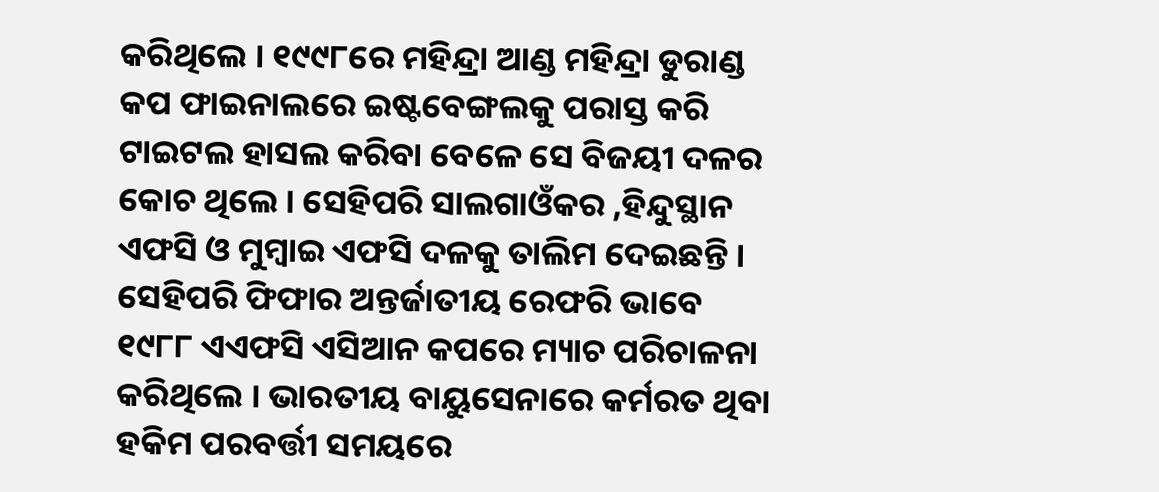କରିଥିଲେ । ୧୯୯୮ରେ ମହିନ୍ଦ୍ରା ଆଣ୍ଡ ମହିନ୍ଦ୍ରା ଡୁରାଣ୍ଡ କପ ଫାଇନାଲରେ ଇଷ୍ଟବେଙ୍ଗଲକୁ ପରାସ୍ତ କରି ଟାଇଟଲ ହାସଲ କରିବା ବେଳେ ସେ ବିଜୟୀ ଦଳର କୋଚ ଥିଲେ । ସେହିପରି ସାଲଗାଓଁକର ,ହିନ୍ଦୁସ୍ଥାନ ଏଫସି ଓ ମୁମ୍ବାଇ ଏଫସି ଦଳକୁ ତାଲିମ ଦେଇଛନ୍ତି ।
ସେହିପରି ଫିଫାର ଅନ୍ତର୍ଜାତୀୟ ରେଫରି ଭାବେ ୧୯୮୮ ଏଏଫସି ଏସିଆନ କପରେ ମ୍ୟାଚ ପରିଚାଳନା କରିଥିଲେ । ଭାରତୀୟ ବାୟୁସେନାରେ କର୍ମରତ ଥିବା ହକିମ ପରବର୍ତ୍ତୀ ସମୟରେ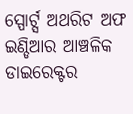ସ୍ପୋର୍ଟ୍ସ ଅଥରିଟ ଅଫ ଇଣ୍ଡିଆର ଆଞ୍ଚଳିକ ଡାଇରେକ୍ଟର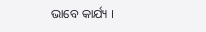ଭାବେ କାର୍ଯ୍ୟ ।